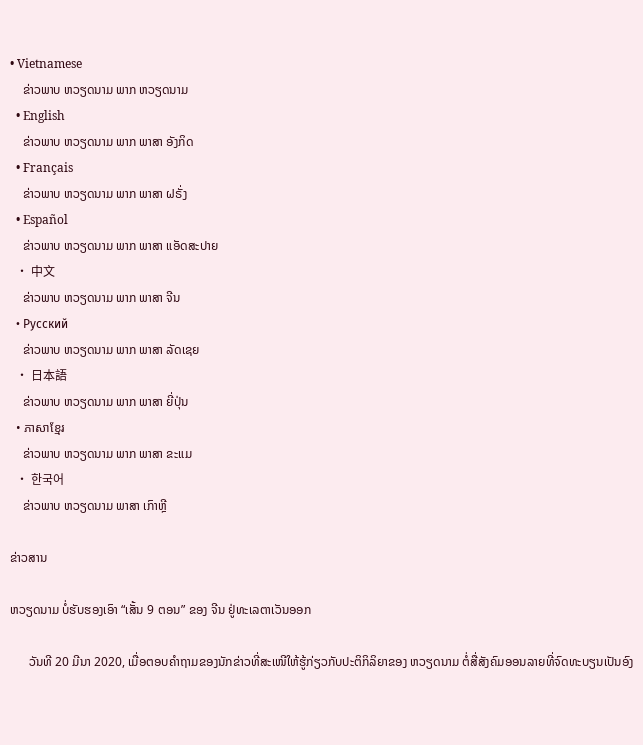• Vietnamese
    ຂ່າວພາບ ຫວຽດນາມ ພາກ ຫວຽດນາມ
  • English
    ຂ່າວພາບ ຫວຽດນາມ ພາກ ພາສາ ອັງກິດ
  • Français
    ຂ່າວພາບ ຫວຽດນາມ ພາກ ພາສາ ຝຣັ່ງ
  • Español
    ຂ່າວພາບ ຫວຽດນາມ ພາກ ພາສາ ແອັດສະປາຍ
  • 中文
    ຂ່າວພາບ ຫວຽດນາມ ພາກ ພາສາ ຈີນ
  • Русский
    ຂ່າວພາບ ຫວຽດນາມ ພາກ ພາສາ ລັດເຊຍ
  • 日本語
    ຂ່າວພາບ ຫວຽດນາມ ພາກ ພາສາ ຍີ່ປຸ່ນ
  • ភាសាខ្មែរ
    ຂ່າວພາບ ຫວຽດນາມ ພາກ ພາສາ ຂະແມ
  • 한국어
    ຂ່າວພາບ ຫວຽດນາມ ພາສາ ເກົາຫຼີ

ຂ່າວສານ

ຫວຽດນາມ ບໍ່ຮັບຮອງເອົາ “ເສັ້ນ 9 ຕອນ” ຂອງ ຈີນ ຢູ່ທະເລຕາເວັນອອກ

      ວັນທີ 20 ມີນາ 2020, ເມື່ອຕອບຄຳຖາມຂອງນັກຂ່າວທີ່ສະເໜີໃຫ້ຮູ້ກ່ຽວກັບປະຕິກິລິຍາຂອງ ຫວຽດນາມ ຕໍ່ສື່ສັງຄົມອອນລາຍທີ່ຈົດທະບຽນເປັນອົງ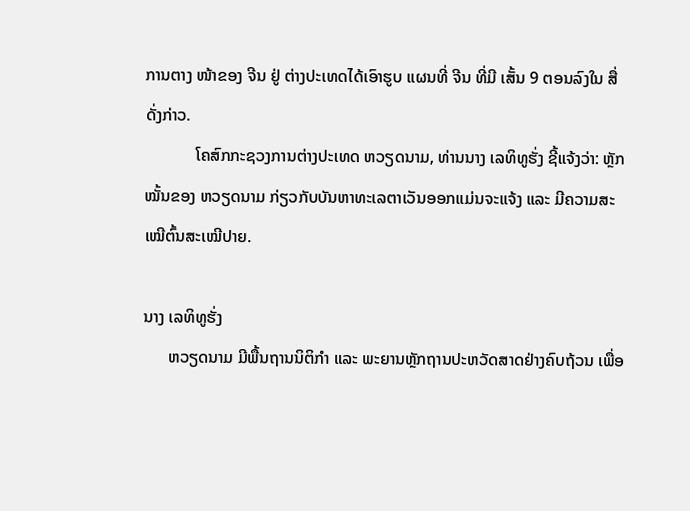ການຕາງ ໜ້າຂອງ ຈີນ ຢູ່ ຕ່າງປະເທດໄດ້ເອົາຮູບ ແຜນທີ່ ຈີນ ທີ່ມີ ເສັ້ນ 9 ຕອນລົງໃນ ສື່ດັ່ງກ່າວ.
            ໂຄສົກກະຊວງການຕ່າງປະເທດ ຫວຽດນາມ, ທ່ານນາງ ເລທິທູຮັ່ງ ຊີ້ແຈ້ງວ່າ: ຫຼັກໝັ້ນຂອງ ຫວຽດນາມ ກ່ຽວກັບບັນຫາທະເລຕາເວັນອອກແມ່ນຈະແຈ້ງ ແລະ ມີຄວາມສະເໝີຕົ້ນສະເໝີປາຍ.

ນາງ ເລທິທູຮັ່ງ
      ຫວຽດນາມ ມີພື້ນຖານນິຕິກຳ ແລະ ພະຍານຫຼັກຖານປະຫວັດສາດຢ່າງຄົບຖ້ວນ ເພື່ອ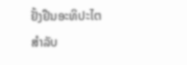ຢັ້ງຢືນອະທິປະໄຕສຳລັບ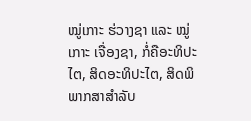ໝູ່ເກາະ ຮ່ວາງຊາ ແລະ ໝູ່ເກາະ ເຈື່ອງຊາ, ກໍ່ຄືອະທິປະໄຕ, ສິດອະທິປະໄຕ, ສິດພິພາກສາສຳລັບ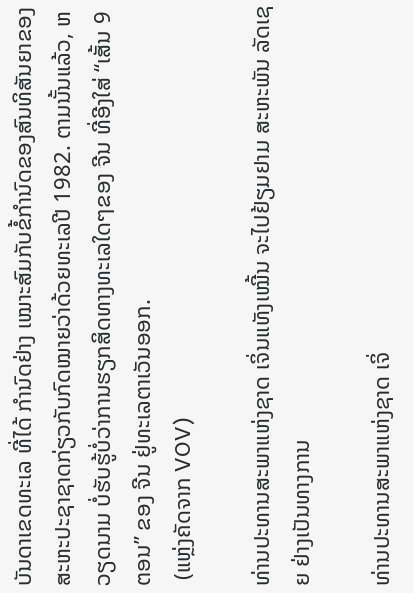ບັນດາເຂດທະເລ ທີ່ໄດ້ ກຳນົດຢ່າງ ເໝາະສົມກັບຂໍ້ກຳນົດຂອງສົນທິສັນຍາຂອງສະຫະປະຊາຊາດກ່ຽວກັບກົດໝາຍວ່າດ້ວຍທະເລປີ 1982. ຕາມນັ້ນແລ້ວ, ຫວຽດນາມ ບໍ່ຮັບຮູ້ບໍ່ວ່າການຮຽກສິດທາງທະເລໃດໆຂອງ ຈີນ ທີ່ອີງໃສ່ “ເສັ້ນ 9 ຕອນ” ຂອງ ຈີນ ຢູ່ທະເລຕາເວັນອອກ.
 (ແຫຼ່ງຄັດຈາກ VOV)

ທ່ານປະທານສະພາແຫ່ງຊາດ ເຈິ່ນແທັງເໝີ້ນ ຈະໄປຢ້ຽມຢາມ ສະຫະພັນ ລັດເຊຍ ຢ່າງເປັນທາງການ

ທ່ານປະທານສະພາແຫ່ງຊາດ ເຈິ່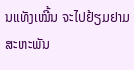ນແທັງເໝີ້ນ ຈະໄປຢ້ຽມຢາມ ສະຫະພັນ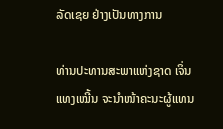ລັດເຊຍ ຢ່າງເປັນທາງການ

ທ່ານປະທານສະພາແຫ່ງຊາດ ເຈິ່ນແທງເໝີ້ນ ຈະນຳໜ້າຄະນະຜູ້ແທນ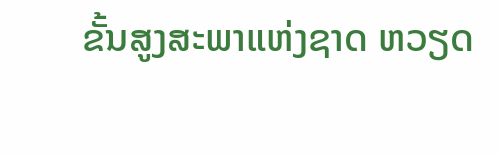ຂັ້ນສູງສະພາແຫ່ງຊາດ ຫວຽດ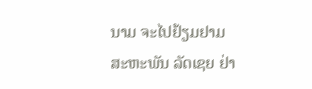ນາມ ຈະໄປຢ້ຽມຢາມສະຫະພັນ ລັດເຊຍ ຢ່າ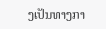ງເປັນທາງກາ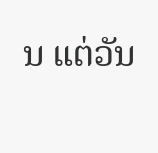ນ ແຕ່ວັນ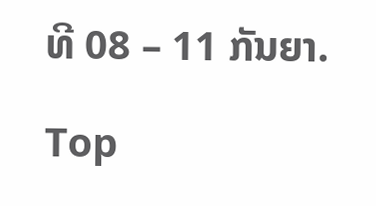ທີ 08 – 11 ກັນຍາ.

Top